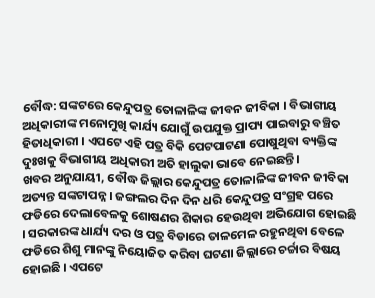ବୌଦ୍ଧ: ସଙ୍କଟରେ କେନ୍ଦୁପତ୍ର ତୋଳାଳିଙ୍କ ଜୀବନ ଜୀବିକା । ବିଭାଗୀୟ ଅଧିକାରୀଙ୍କ ମନୋମୁଖି କାର୍ଯ୍ୟ ଯୋଗୁଁ ଉପଯୁକ୍ତ ପ୍ରାପ୍ୟ ପାଇବାରୁ ବଞ୍ଚିତ ହିତାଧିକାରୀ । ଏପଟେ ଏହି ପତ୍ର ବିକି ପେଟପାଟଣା ପୋଷୁଥିବା ବ୍ୟକ୍ତିଙ୍କ ଦୁଃଖକୁ ବିଭାଗୀୟ ଅଧିକାରୀ ଅତି ହାଲୁକା ଭାବେ ନେଇଛନ୍ତି ।
ଖବର ଅନୁଯାୟୀ, ବୌଦ୍ଧ ଜିଲ୍ଲାର କେନ୍ଦୁପତ୍ର ତୋଳାଳିଙ୍କ ଜୀବନ ଜୀବିକା ଅତ୍ୟନ୍ତ ସଙ୍କଟାପନ୍ନ । ଜଙ୍ଗଲର ଦିନ ଦିନ ଧରି କେନ୍ଦୁପତ୍ର ସଂଗ୍ରହ ପରେ ଫଡିରେ ଦେଲାବେଳକୁ ଶୋଷଣର ଶିକାର ହେଉଥିବା ଅଭିଯୋଗ ହୋଇଛି । ସରକାରଙ୍କ ଧାର୍ଯ୍ୟ ଦର ଓ ପତ୍ର ବିଡାରେ ତାଳମେଳ ରହୁନଥିବା ବେଳେ ଫଡିରେ ଶିଶୁ ମାନଙ୍କୁ ନିୟୋଜିତ କରିବା ଘଟଣା ଜିଲ୍ଲାରେ ଚର୍ଚ୍ଚାର ବିଷୟ ହୋଇଛି । ଏପଟେ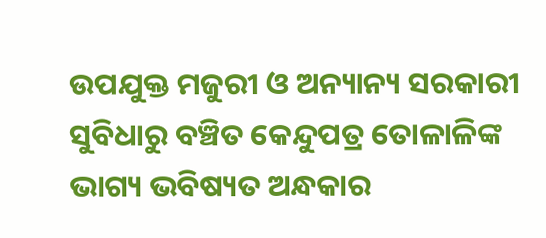ଉପଯୁକ୍ତ ମଜୁରୀ ଓ ଅନ୍ୟାନ୍ୟ ସରକାରୀ ସୁବିଧାରୁ ବଞ୍ଚିତ କେନ୍ଦୁପତ୍ର ତୋଳାଳିଙ୍କ ଭାଗ୍ୟ ଭବିଷ୍ୟତ ଅନ୍ଧକାର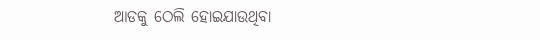ଆଡକୁ ଠେଲି ହୋଇଯାଉଥିବା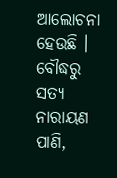ଆଲୋଚନା ହେଉଛି ।
ବୌଦ୍ଧରୁ ସତ୍ୟ ନାରାୟଣ ପାଣି,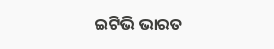ଇଟିଭି ଭାରତ